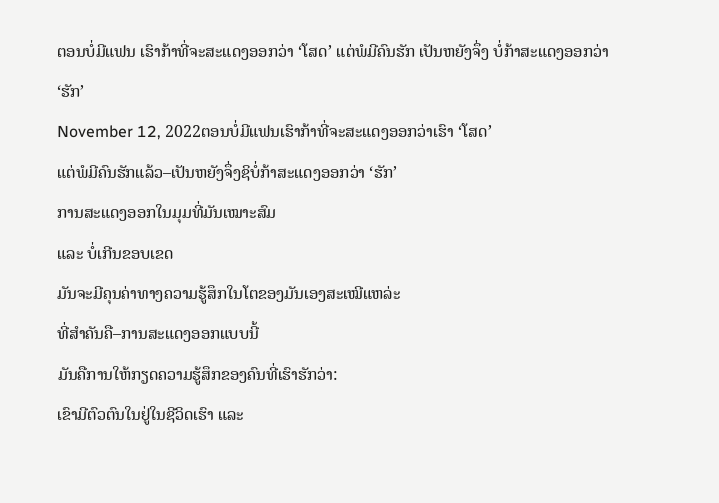ຕອນບໍ່ມີແຟນ ເຮົາກ້າທີ່ຈະສະແດງອອກວ່າ ‘ໂສດ’ ແຕ່ພໍມີຄົນຮັກ ເປັນຫຍັງຈຶ່ງ ບໍ່ກ້າສະແດງອອກວ່າ ‘ຮັກ’
November 12, 2022ຕອນບໍ່ມີແຟນເຮົາກ້າທີ່ຈະສະແດງອອກວ່າເຮົາ ‘ໂສດ’
ແຕ່ພໍມີຄົນຮັກແລ້ວ–ເປັນຫຍັງຈຶ່ງຊິບໍ່ກ້າສະແດງອອກວ່າ ‘ຮັກ’
ການສະແດງອອກໃນມຸມທີ່ມັນເໝາະສົມ
ແລະ ບໍ່ເກີນຂອບເຂດ
ມັນຈະມີຄຸນຄ່າທາງຄວາມຮູ້ສຶກໃນໂຕຂອງມັນເອງສະເໝີແຫລ່ະ
ທີ່ສຳຄັນຄື–ການສະແດງອອກແບບນີ້
ມັນຄືການໃຫ້ກຽດຄວາມຮູ້ສຶກຂອງຄົນທີ່ເຮົາຮັກວ່າ:
ເຂົາມີຕົວຕົນໃນຢູ່ໃນຊີວິດເຮົາ ແລະ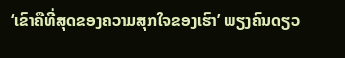‘ເຂົາຄືທີ່ສຸດຂອງຄວາມສຸກໃຈຂອງເຮົາ’ ພຽງຄົນດຽວ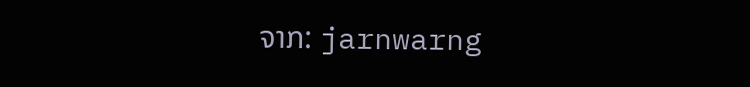ຈາກ: jarnwarng